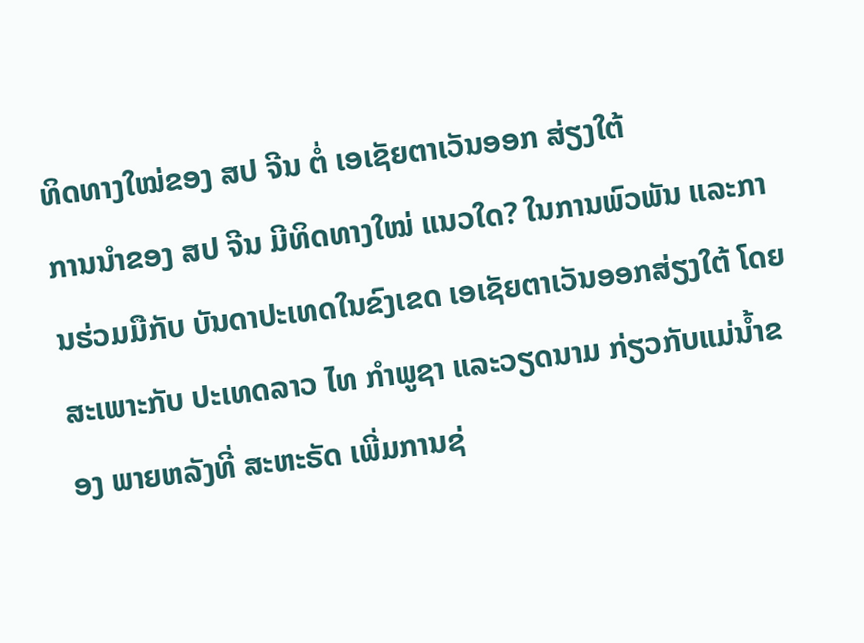ທິດທາງໃໝ່ຂອງ ສປ ຈີນ ຕໍ່ ເອເຊັຍຕາເວັນອອກ ສ່ຽງໃຕ້
ການນຳຂອງ ສປ ຈີນ ມີທິດທາງໃໝ່ ແນວໃດ? ໃນການພົວພັນ ແລະການຮ່ວມມືກັບ ບັນດາປະເທດໃນຂົງເຂດ ເອເຊັຍຕາເວັນອອກສ່ຽງໃຕ້ ໂດຍສະເພາະກັບ ປະເທດລາວ ໄທ ກຳພູຊາ ແລະວຽດນາມ ກ່ຽວກັບແມ່ນ້ຳຂອງ ພາຍຫລັງທີ່ ສະຫະຣັດ ເພີ່ມການຊ່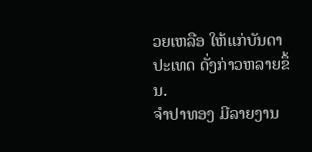ວຍເຫລືອ ໃຫ້ແກ່ບັນດາປະເທດ ດັ່ງກ່າວຫລາຍຂຶ້ນ.
ຈຳປາທອງ ມີລາຍງານ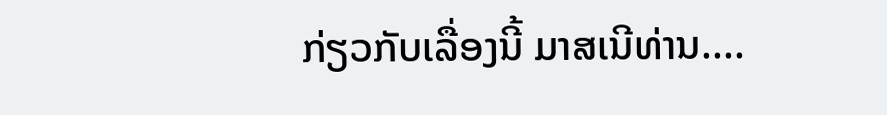ກ່ຽວກັບເລື່ອງນີ້ ມາສເນີທ່ານ....